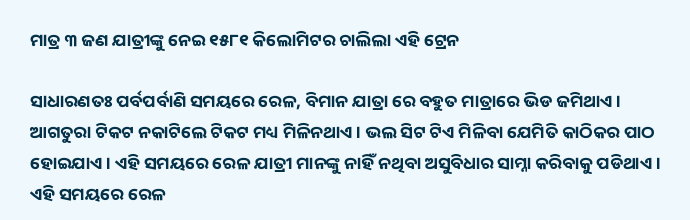ମାତ୍ର ୩ ଜଣ ଯାତ୍ରୀଙ୍କୁ ନେଇ ୧୫୮୧ କିଲୋମିଟର ଚାଲିଲା ଏହି ଟ୍ରେନ

ସାଧାରଣତଃ ପର୍ବପର୍ବାଣି ସମୟରେ ରେଳ, ବିମାନ ଯାତ୍ରା ରେ ବହୁତ ମାତ୍ରାରେ ଭିଡ ଜମିଥାଏ । ଆଗତୁରା ଟିକଟ ନକାଟିଲେ ଟିକଟ ମଧ୍ୟ ମିଳିନଥାଏ । ଭଲ ସିଟ ଟିଏ ମିଳିବା ଯେମିତି କାଠିକର ପାଠ ହୋଇଯାଏ । ଏହି ସମୟରେ ରେଳ ଯାତ୍ରୀ ମାନଙ୍କୁ ନାହିଁ ନଥିବା ଅସୁବିଧାର ସାମ୍ନା କରିବାକୁ ପଡିଥାଏ । ଏହି ସମୟରେ ରେଳ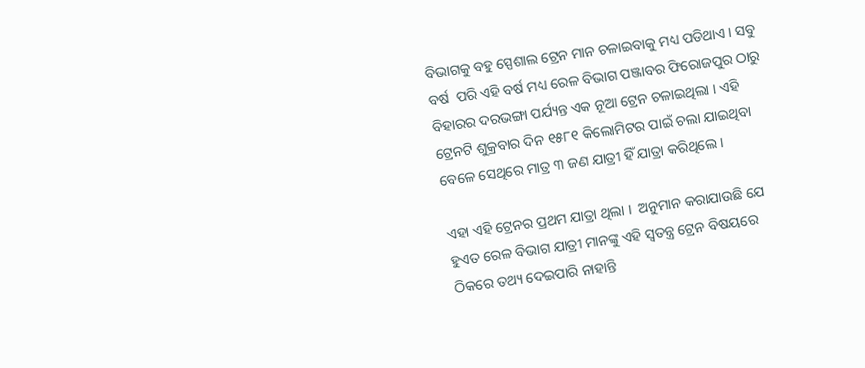ବିଭାଗକୁ ବହୁ ସ୍ପେଶାଲ ଟ୍ରେନ ମାନ ଚଳାଇବାକୁ ମଧ୍ୟ ପଡିଥାଏ । ସବୁ ବର୍ଷ  ପରି ଏହି ବର୍ଷ ମଧ୍ୟ ରେଳ ବିଭାଗ ପଞ୍ଜାବର ଫିରୋଜପୁର ଠାରୁ ବିହାରର ଦରଭଙ୍ଗା ପର୍ଯ୍ୟନ୍ତ ଏକ ନୂଆ ଟ୍ରେନ ଚଳାଇଥିଲା । ଏହି ଟ୍ରେନଟି ଶୁକ୍ରବାର ଦିନ ୧୫୮୧ କିଲୋମିଟର ପାଇଁ ଚଲା ଯାଇଥିବା ବେଳେ ସେଥିରେ ମାତ୍ର ୩ ଜଣ ଯାତ୍ରୀ ହିଁ ଯାତ୍ରା କରିଥିଲେ ।

ଏହା ଏହି ଟ୍ରେନର ପ୍ରଥମ ଯାତ୍ରା ଥିଲା ।  ଅନୁମାନ କରାଯାଉଛି ଯେ ହୁଏତ ରେଳ ବିଭାଗ ଯାତ୍ରୀ ମାନଙ୍କୁ ଏହି ସ୍ୱତନ୍ତ୍ର ଟ୍ରେନ ବିଷୟରେ ଠିକରେ ତଥ୍ୟ ଦେଇପାରି ନାହାନ୍ତି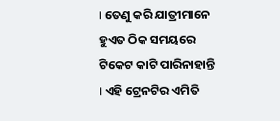। ତେଣୁ କରି ଯାତ୍ରୀମାନେ ହୁଏତ ଠିକ ସମୟରେ ଟିକେଟ କାଟି ପାରିନାହାନ୍ତି । ଏହି ଟ୍ରେନଟିର ଏମିତି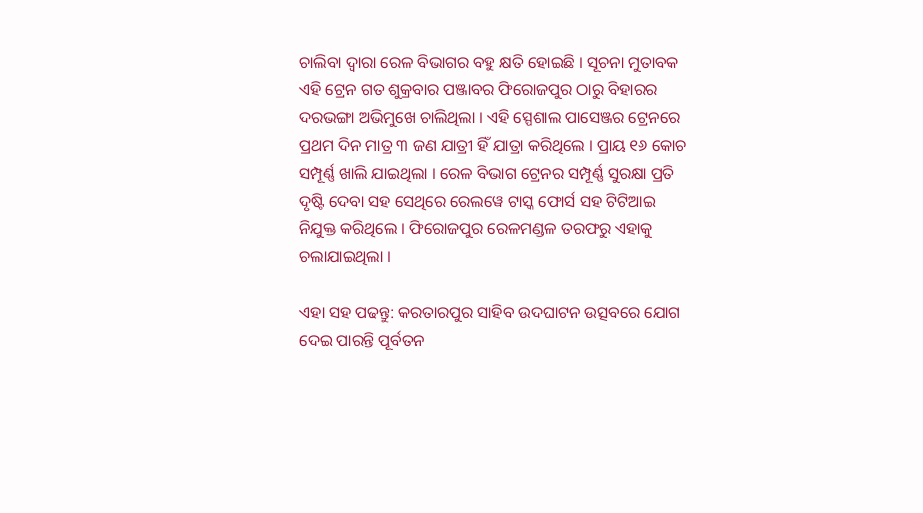ଚାଲିବା ଦ୍ୱାରା ରେଳ ବିଭାଗର ବହୁ କ୍ଷତି ହୋଇଛି । ସୂଚନା ମୁତାବକ ଏହି ଟ୍ରେନ ଗତ ଶୁକ୍ରବାର ପଞ୍ଜାବର ଫିରୋଜପୁର ଠାରୁ ବିହାରର ଦରଭଙ୍ଗା ଅଭିମୁଖେ ଚାଲିଥିଲା । ଏହି ସ୍ପେଶାଲ ପାସେଞ୍ଜର ଟ୍ରେନରେ ପ୍ରଥମ ଦିନ ମାତ୍ର ୩ ଜଣ ଯାତ୍ରୀ ହିଁ ଯାତ୍ରା କରିଥିଲେ । ପ୍ରାୟ ୧୬ କୋଚ ସମ୍ପୂର୍ଣ୍ଣ ଖାଲି ଯାଇଥିଲା । ରେଳ ବିଭାଗ ଟ୍ରେନର ସମ୍ପୂର୍ଣ୍ଣ ସୁରକ୍ଷା ପ୍ରତି ଦୃଷ୍ଟି ଦେବା ସହ ସେଥିରେ ରେଲୱେ ଟାସ୍କ ଫୋର୍ସ ସହ ଟିଟିଆଇ ନିଯୁକ୍ତ କରିଥିଲେ । ଫିରୋଜପୁର ରେଳମଣ୍ଡଳ ତରଫରୁ ଏହାକୁ ଚଲାଯାଇଥିଲା ।

ଏହା ସହ ପଢନ୍ତୁ: କରତାରପୁର ସାହିବ ଉଦଘାଟନ ଉତ୍ସବରେ ଯୋଗ ଦେଇ ପାରନ୍ତି ପୂର୍ବତନ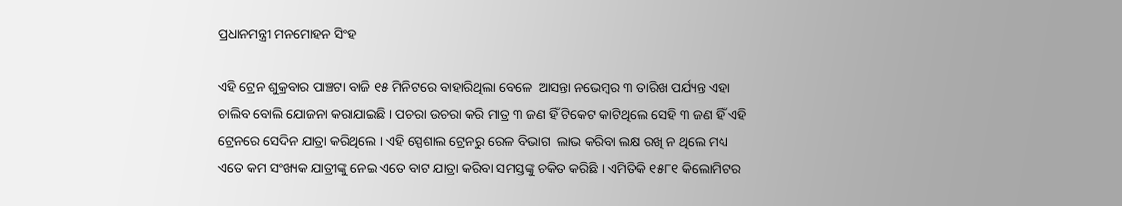ପ୍ରଧାନମନ୍ତ୍ରୀ ମନମୋହନ ସିଂହ

ଏହି ଟ୍ରେନ ଶୁକ୍ରବାର ପାଞ୍ଚଟା ବାଜି ୧୫ ମିନିଟରେ ବାହାରିଥିଲା ବେଳେ  ଆସନ୍ତା ନଭେମ୍ବର ୩ ତାରିଖ ପର୍ଯ୍ୟନ୍ତ ଏହା ଚାଲିବ ବୋଲି ଯୋଜନା କରାଯାଇଛି । ପଚରା ଉଚରା କରି ମାତ୍ର ୩ ଜଣ ହିଁ ଟିକେଟ କାଟିଥିଲେ ସେହି ୩ ଜଣ ହିଁ ଏହି ଟ୍ରେନରେ ସେଦିନ ଯାତ୍ରା କରିଥିଲେ । ଏହି ସ୍ପେଶାଲ ଟ୍ରେନରୁ ରେଳ ବିଭାଗ  ଲାଭ କରିବା ଲକ୍ଷ ରଖି ନ ଥିଲେ ମଧ୍ୟ ଏତେ କମ ସଂଖ୍ୟକ ଯାତ୍ରୀଙ୍କୁ ନେଇ ଏତେ ବାଟ ଯାତ୍ରା କରିବା ସମସ୍ତଙ୍କୁ ଚକିତ କରିଛି । ଏମିତିକି ୧୫୮୧ କିଲୋମିଟର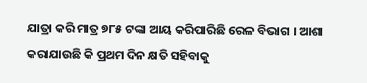ଯାତ୍ରା କରି ମାତ୍ର ୭୮୫ ଟଙ୍କା ଆୟ କରିପାରିଛି ରେଳ ବିଭାଗ । ଆଶା କରାଯାଉଛି କି ପ୍ରଥମ ଦିନ କ୍ଷତି ସହିବାକୁ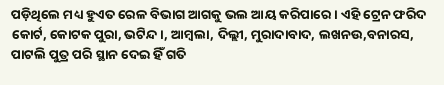ପଡ଼ିଥିଲେ ମଧ୍ୟ ହୁଏତ ରେଳ ବିଭାଗ ଆଗକୁ ଭଲ ଆୟ କରିପାରେ । ଏହି ଟ୍ରେନ ଫରିଦ କୋର୍ଟ, କୋଟକ ପୁରା, ଭଟିନ୍ଦ।, ଆମ୍ବଲା, ଦିଲ୍ଲୀ, ମୁରାଦାବାଦ, ଲଖନଉ,ବନାରସ, ପାଟଲି ପୁତ୍ର ପରି ସ୍ଥାନ ଦେଇ ହିଁ ଗତି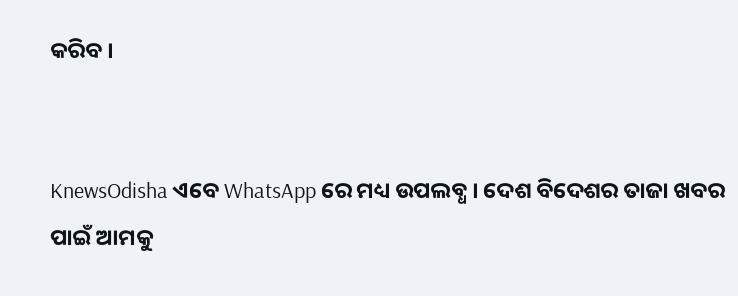କରିବ ।


KnewsOdisha ଏବେ WhatsApp ରେ ମଧ୍ୟ ଉପଲବ୍ଧ । ଦେଶ ବିଦେଶର ତାଜା ଖବର ପାଇଁ ଆମକୁ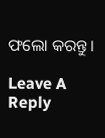ଫଲୋ କରନ୍ତୁ ।

Leave A Reply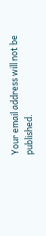Your email address will not be published.